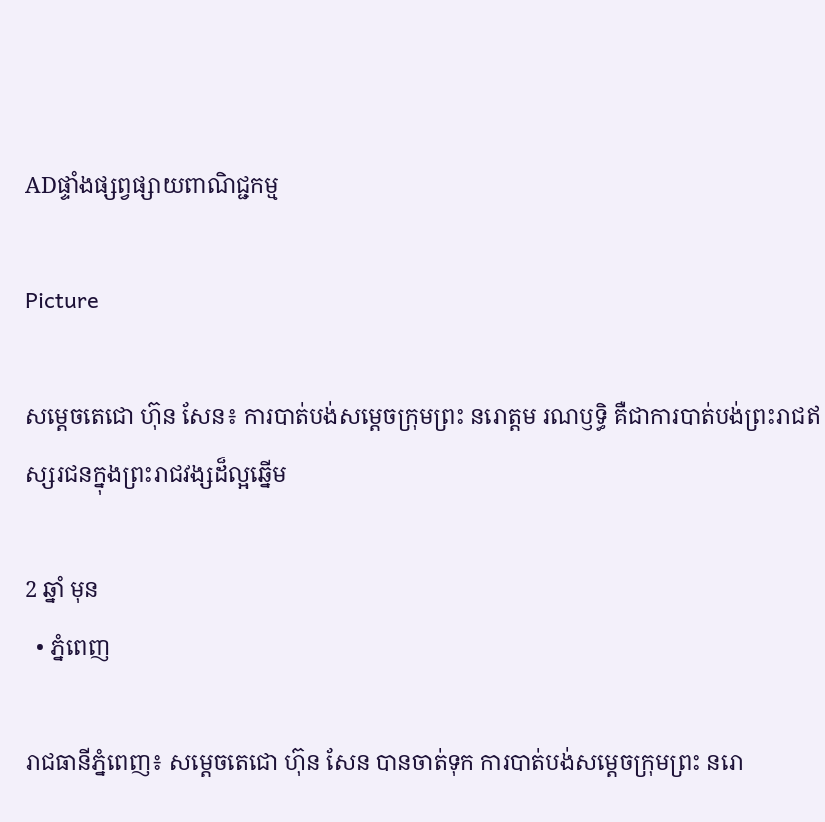ADផ្ទាំងផ្សព្វផ្សាយពាណិជ្ជកម្ម

Picture

សម្តេចតេជោ ហ៊ុន សែន៖ ការបាត់បង់សម្តេចក្រុមព្រះ នរោត្តម រណឫទ្ធិ គឺជាការបាត់បង់ព្រះរាជឥស្សរជនក្នុងព្រះរាជវង្សដ៏ល្អឆ្នើម

2 ឆ្នាំ មុន
  • ភ្នំពេញ

រាជធានីភ្នំពេញ៖ សម្តេចតេជោ ហ៊ុន សែន បានចាត់ទុក ការបាត់បង់សម្តេចក្រុមព្រះ នរោ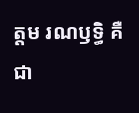ត្តម រណឫទ្ធិ គឺជា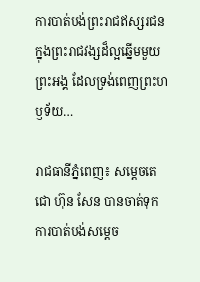ការបាត់បង់ព្រះរាជឥស្សរជនក្នុងព្រះរាជវង្សដ៏ល្អឆ្នើមមួយព្រះអង្គ ដែលទ្រង់ពេញព្រះហឫទ័យ…

រាជធានីភ្នំពេញ៖ សម្តេចតេជោ ហ៊ុន សែន បានចាត់ទុក ការបាត់បង់សម្តេច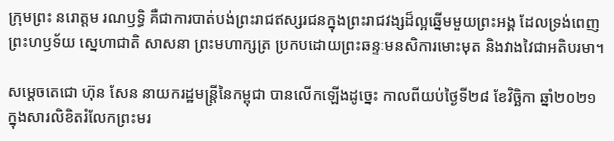ក្រុមព្រះ នរោត្តម រណឫទ្ធិ គឺជាការបាត់បង់ព្រះរាជឥស្សរជនក្នុងព្រះរាជវង្សដ៏ល្អឆ្នើមមួយព្រះអង្គ ដែលទ្រង់ពេញព្រះហឫទ័យ ស្នេហាជាតិ សាសនា ព្រះមហាក្សត្រ ប្រកបដោយព្រះឆន្ទៈមនសិការមោះមុត និងវាងវៃជាអតិបរមា។

សម្តេចតេជោ ហ៊ុន សែន នាយករដ្ឋមន្ត្រីនៃកម្ពុជា បានលើកឡើងដូច្នេះ កាលពីយប់ថ្ងៃទី២៨ ខែវិច្ឆិកា ឆ្នាំ២០២១ ក្នុងសារលិខិតរំលែកព្រះមរ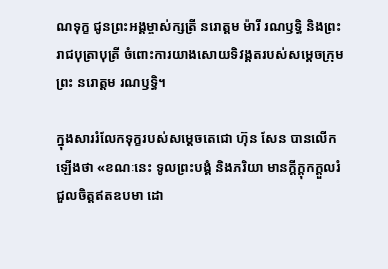ណទុក្ខ ជូនព្រះអង្គម្ចាស់ក្សត្រី នរោត្តម ម៉ារី រណឫទ្ធិ និងព្រះរាជបុត្រាបុត្រី ចំពោះការយាងសោយទិវង្គតរបស់សម្តេចក្រុមព្រះ នរោត្តម រណឫទ្ធិ។

ក្នុងសាររំលែកទុក្ខរបស់សម្តេចតេជោ ហ៊ុន សែន បានលើកឡើងថា «ខណៈនេះ ទូលព្រះបង្គំ និងភរិយា មានក្តីក្តុកក្តួលរំជួលចិត្តឥតឧបមា ដោ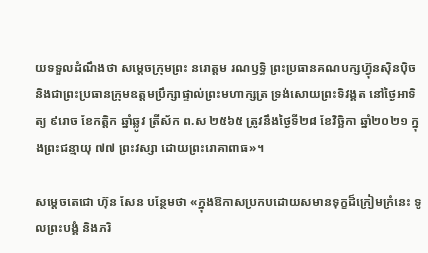យទទួលដំណឹងថា សម្តេចក្រុមព្រះ នរោត្តម រណឫទ្ធិ ព្រះប្រធានគណបក្សហ៊្វុនស៊ិនប៉ិច និងជាព្រះប្រធានក្រុមឧត្តមប្រឹក្សាផ្ទាល់ព្រះមហាក្សត្រ ទ្រង់សោយព្រះទិវង្គត នៅថ្ងៃអាទិត្យ ៩រោច ខែកត្តិក ឆ្នាំឆ្លូវ ត្រីស័ក ព.ស ២៥៦៥ ត្រូវនឹងថ្ងៃទី២៨ ខែវិច្ឆិកា ឆ្នាំ២០២១ ក្នុងព្រះជន្មាយុ ៧៧ ព្រះវស្សា ដោយព្រះរោគាពាធ»។

សម្តេចតេជោ ហ៊ុន សែន បន្ថែមថា «ក្នុងឱកាសប្រកបដោយសមានទុក្ខដ៏ក្រៀមក្រំនេះ ទូលព្រះបង្គំ និងភរិ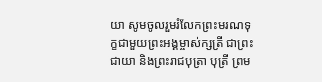យា សូមចូលរួមរំលែកព្រះមរណទុក្ខជាមួយព្រះអង្គម្ចាស់ក្សត្រី ជាព្រះជាយា និងព្រះរាជបុត្រា បុត្រី ព្រម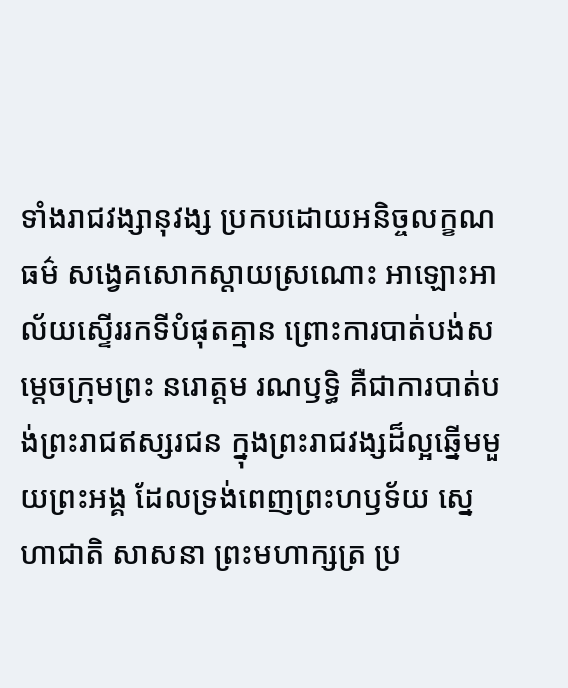ទាំងរាជវង្សានុវង្ស ប្រកបដោយអនិច្ចលក្ខណធម៌ សង្វេគសោកស្តាយស្រណោះ អាឡោះអាល័យស្ទើររកទីបំផុតគ្មាន ព្រោះការបាត់បង់សម្តេចក្រុមព្រះ នរោត្តម រណឫទ្ធិ គឺជាការបាត់បង់ព្រះរាជឥស្សរជន ក្នុងព្រះរាជវង្សដ៏ល្អឆ្នើមមួយព្រះអង្គ ដែលទ្រង់ពេញព្រះហឫទ័យ ស្នេហាជាតិ សាសនា ព្រះមហាក្សត្រ ប្រ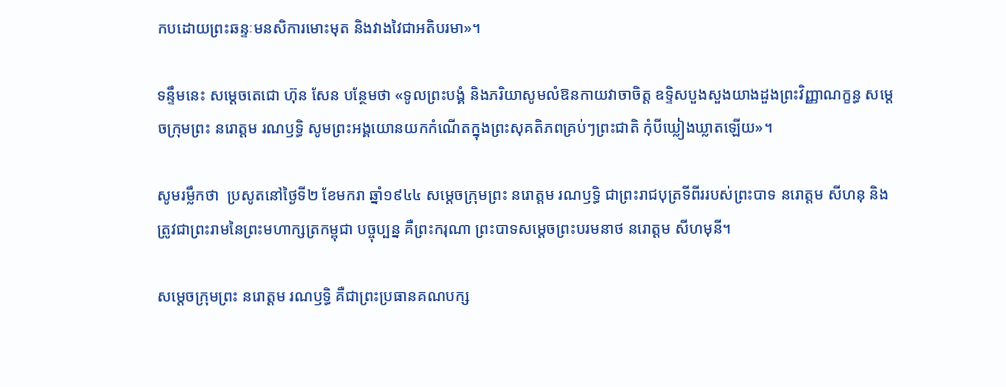កបដោយព្រះឆន្ទៈមនសិការមោះមុត និងវាងវៃជាអតិបរមា»។

ទន្ទឹមនេះ សម្តេចតេជោ ហ៊ុន សែន បន្ថែមថា «ទូលព្រះបង្គំ និងភរិយាសូមលំឱនកាយវាចាចិត្ត ឧទ្ទិសបួងសួងយាងដួងព្រះវិញ្ញាណក្ខន្ធ សម្តេចក្រុមព្រះ នរោត្តម រណឫទ្ធិ សូមព្រះអង្គយោនយកកំណើតក្នុងព្រះសុគតិភពគ្រប់ៗព្រះជាតិ កុំបីឃ្លៀងឃ្លាតឡើយ»។

សូមរម្លឹកថា  ប្រសូតនៅថ្ងៃទី២ ខែមករា ឆ្នាំ១៩៤៤ សម្តេចក្រុមព្រះ នរោត្តម រណឫទ្ធិ ជាព្រះរាជបុត្រទីពីររបស់ព្រះបាទ នរោត្តម សីហនុ និងត្រូវជាព្រះរាមនៃព្រះមហាក្សត្រកម្ពុជា បច្ចុប្បន្ន គឺព្រះករុណា ព្រះបាទសម្តេចព្រះបរមនាថ នរោត្តម សីហមុនី។

សម្តេចក្រុមព្រះ នរោត្តម រណឫទ្ធិ គឺជាព្រះប្រធានគណបក្ស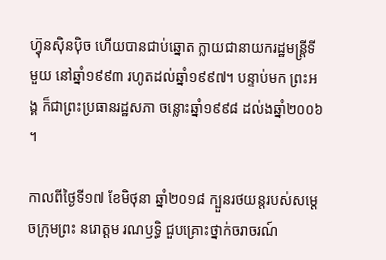ហ្វ៊ុនស៊ិនប៉ិច ហើយបានជាប់ឆ្នោត ក្លាយជានាយករដ្ឋមន្ត្រីទីមួយ នៅឆ្នាំ១៩៩៣ រហូតដល់ឆ្នាំ១៩៩៧។ បន្ទាប់មក ព្រះអង្គ ក៏ជាព្រះប្រធានរដ្ឋសភា ចន្លោះឆ្នាំ១៩៩៨ ដល់ងឆ្នាំ២០០៦។

កាលពីថ្ងៃទី១៧ ខែមិថុនា ឆ្នាំ២០១៨ ក្បួនរថយន្តរបស់សម្តេចក្រុមព្រះ នរោត្តម រណឫទ្ធិ ជួបគ្រោះថ្នាក់ចរាចរណ៍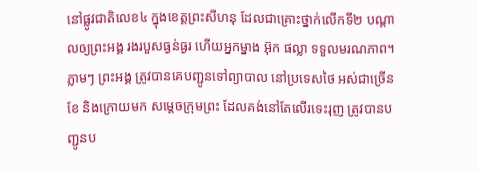នៅផ្លូវជាតិលេខ៤ ក្នុងខេត្តព្រះសីហនុ ដែលជាគ្រោះថ្នាក់លើកទី២ បណ្តាលឲ្យព្រះអង្គ រងរបួសធ្ងន់ធ្ងរ ហើយអ្នកម្នាង អ៊ុក ផល្លា ទទួលមរណភាព។ ភ្លាមៗ ព្រះអង្គ ត្រូវបានគេបញ្ជូនទៅព្យាបាល នៅប្រទេសថៃ អស់ជាច្រើនខែ និងក្រោយមក សម្តេចក្រុមព្រះ ដែលគង់នៅតែលើរទេះរុញ ត្រូវបានបញ្ជូនប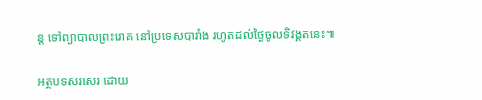ន្ត ទៅព្យាបាលព្រះរោគ នៅប្រទេសបារាំង រហូតដល់ថ្ងៃចូលទិវង្គតនេះ៕

អត្ថបទសរសេរ ដោយ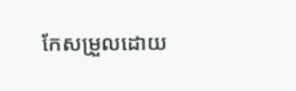កែសម្រួលដោយ